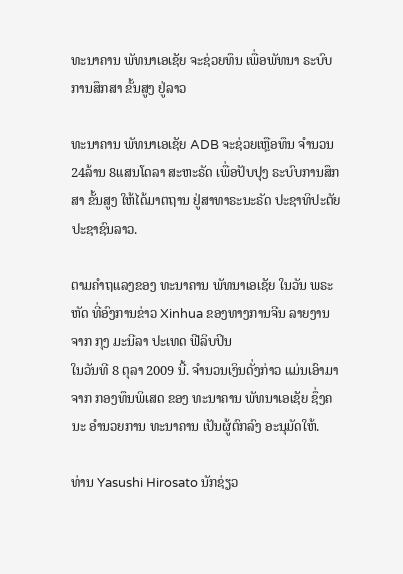ທະນາຄານ ພັທນາເອເຊັຍ ຈະຊ່ວຍທຶນ ເພື່ອພັທນາ ຣະບົບການສຶກສາ ຂັ້ນສູງ ຢູ່ລາວ

ທະນາຄານ ພັທນາເອເຊັຍ ADB ຈະຊ່ວຍເຫຼືອທຶນ ຈຳນວນ 24ລ້ານ 8ແສນໂດລາ ສະຫະຣັດ ເພື່ອປັບປຸງ ຣະບົບການສຶກສາ ຂັ້ນສູງ ໃຫ້ໄດ້ມາຕຖານ ຢູ່ສາທາຣະນະຣັດ ປະຊາທິປະຕັຍ ປະຊາຊົນລາວ.

ຕາມຄຳຖແລງຂອງ ທະນາຄານ ພັທນາເອເຊັຍ ໃນວັນ ພຣະຫັດ ທີ່ອົງການຂ່າວ Xinhua ຂອງທາງການຈີນ ລາຍງານຈາກ ກຸງ ມະນີລາ ປະເທດ ຟີລິບປິນ
ໃນວັນທີ 8 ຕຸລາ 2009 ນີ້. ຈຳນວນເງິນດັ່ງກ່າວ ແມ່ນເອົາມາຈາກ ກອງທຶນພິເສດ ຂອງ ທະນາຄານ ພັທນາເອເຊັຍ ຊຶ່ງຄນະ ອຳນວຍການ ທະນາຄານ ເປັນຜູ້ຕົກລົງ ອະນຸມັດໃຫ້.

ທ່ານ Yasushi Hirosato ນັກຊ່ຽວ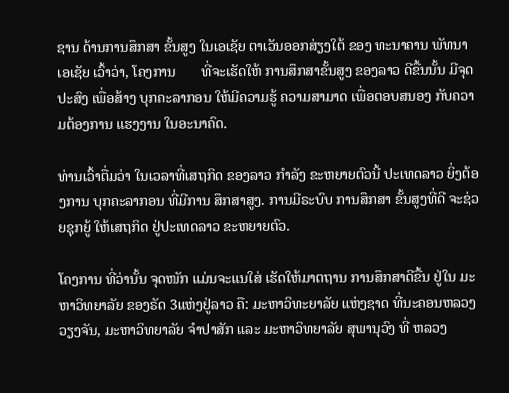ຊານ ດ້ານການສຶກສາ ຂັ້ນສູງ ໃນເອເຊັຍ ຕາເວັນອອກສ່ຽງໃຕ້ ຂອງ ທະນາຄານ ພັທນາເອເຊັຍ ເວົ້າວ່າ, ໂຄງການ       ທີ່ຈະເຮັດໃຫ້ ການສຶກສາຂັ້ນສູງ ຂອງລາວ ດີຂື້ນນັ້ນ ມີຈຸດປະສົງ ເພື່ອສ້າງ ບຸກຄະລາກອນ ໃຫ້ມີຄວາມຮູ້ ຄວາມສາມາດ ເພື່ອຕອບສນອງ ກັບຄວາມຕ້ອງການ ແຮງງານ ໃນອະນາຄົດ.

ທ່ານເວົ້າຕື່ມວ່າ ໃນເວລາທີ່ເສຖກິດ ຂອງລາວ ກຳລັງ ຂະຫຍາຍຕົວນີ້ ປະເທດລາວ ຍິ່ງຕ້ອງການ ບຸກຄະລາກອນ ທີ່ມີການ ສຶກສາສູງ. ການມີຣະບົບ ການສຶກສາ ຂັ້ນສູງທີ່ດີ ຈະຊ່ວຍຊຸກຍູ້ ໃຫ້ເສຖກິດ ຢູ່ປະເທດລາວ ຂະຫຍາຍຕົວ.

ໂຄງການ ທີ່ວ່ານັ້ນ ຈຸດໜັກ ແມ່ນຈະແນໃສ່ ເຮັດໃຫ້ມາຕຖານ ການສຶກສາດີຂື້ນ ຢູ່ໃນ ມະຫາວິທຍາລັຍ ຂອງຣັດ 3ແຫ່ງຢູ່ລາວ ຄື: ມະຫາວິທະຍາລັຍ ແຫ່ງຊາດ ທີ່ນະຄອນຫລວງວຽງຈັນ, ມະຫາວິທຍາລັຍ ຈຳປາສັກ ແລະ ມະຫາວິທຍາລັຍ ສຸພານຸວົງ ທີ່ ຫລວງ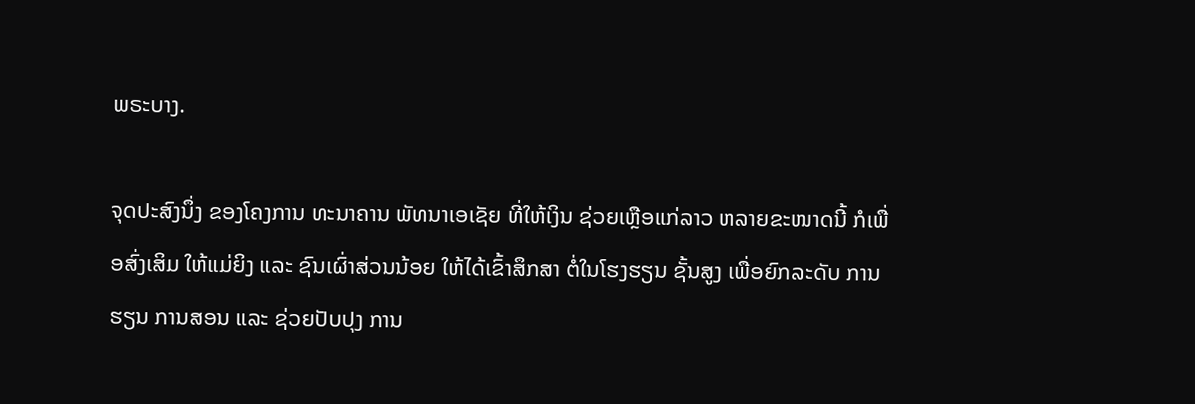ພຣະບາງ.

ຈຸດປະສົງນຶ່ງ ຂອງໂຄງການ ທະນາຄານ ພັທນາເອເຊັຍ ທີ່ໃຫ້ເງິນ ຊ່ວຍເຫຼືອແກ່ລາວ ຫລາຍຂະໜາດນີ້ ກໍເພື່ອສົ່ງເສິມ ໃຫ້ແມ່ຍິງ ແລະ ຊົນເຜົ່າສ່ວນນ້ອຍ ໃຫ້ໄດ້ເຂົ້າສຶກສາ ຕໍ່ໃນໂຮງຮຽນ ຊັ້ນສູງ ເພື່ອຍົກລະດັບ ການຮຽນ ການສອນ ແລະ ຊ່ວຍປັບປຸງ ການ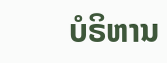ບໍຣິຫານ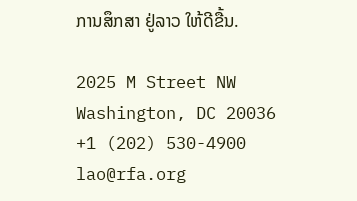ການສຶກສາ ຢູ່ລາວ ໃຫ້ດີຂື້ນ.

2025 M Street NW
Washington, DC 20036
+1 (202) 530-4900
lao@rfa.org